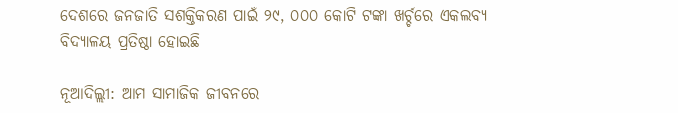ଦେଶରେ ଜନଜାତି ସଶକ୍ତିକରଣ ପାଇଁ ୨୯, ୦୦୦ କୋଟି ଟଙ୍କା ଖର୍ଚ୍ଚରେ ଏକଲବ୍ୟ ବିଦ୍ୟାଳୟ ପ୍ରତିଷ୍ଠା ହୋଇଛି

ନୂଆଦିଲ୍ଲୀ: ଆମ ସାମାଜିକ ଜୀବନରେ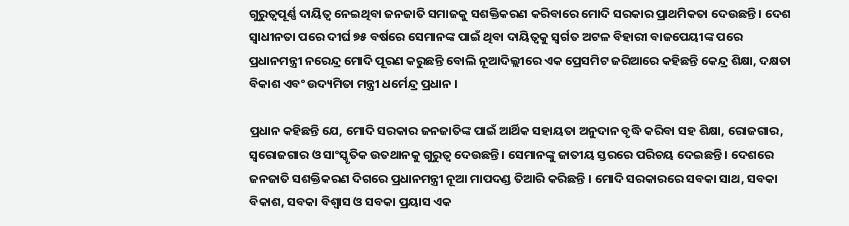ଗୁରୁତ୍ୱପୂର୍ଣ୍ଣ ଦାୟିତ୍ୱ ନେଇଥିବା ଜନଜାତି ସମାଜକୁ ସଶକ୍ତିକରଣ କରିବାରେ ମୋଦି ସରକାର ପ୍ରାଥମିକତା ଦେଉଛନ୍ତି । ଦେଶ ସ୍ୱାଧୀନତା ପରେ ଦୀର୍ଘ ୭୫ ବର୍ଷରେ ସେମାନଙ୍କ ପାଇଁ ଥିବା ଦାୟିତ୍ୱକୁ ସ୍ୱର୍ଗତ ଅଟଳ ବିହାରୀ ବାଜପେୟୀଙ୍କ ପରେ ପ୍ରଧାନମନ୍ତ୍ରୀ ନରେନ୍ଦ୍ର ମୋଦି ପୂରଣ କରୁଛନ୍ତି ବୋଲି ନୂଆଦିଲ୍ଲୀରେ ଏକ ପ୍ରେସମିଟ ଜରିଆରେ କହିଛନ୍ତି କେନ୍ଦ୍ର ଶିକ୍ଷା, ଦକ୍ଷତା ବିକାଶ ଏବଂ ଉଦ୍ୟମିତା ମନ୍ତ୍ରୀ ଧର୍ମେନ୍ଦ୍ର ପ୍ରଧାନ ।

ପ୍ରଧାନ କହିଛନ୍ତି ଯେ, ମୋଦି ସରକାର ଜନଜାତିଙ୍କ ପାଇଁ ଆର୍ଥିକ ସହାୟତା ଅନୁଦାନ ବୃଦ୍ଧି କରିବା ସହ ଶିକ୍ଷା, ରୋଜଗାର, ସ୍ୱରୋଜଗାର ଓ ସାଂସ୍କୃତିକ ଉତଥାନକୁ ଗୁରୁତ୍ୱ ଦେଉଛନ୍ତି । ସେମାନଙ୍କୁ ଜାତୀୟ ସ୍ତରରେ ପରିଚୟ ଦେଇଛନ୍ତି । ଦେଶରେ ଜନଜାତି ସଶକ୍ତିକରଣ ଦିଗରେ ପ୍ରଧାନମନ୍ତ୍ରୀ ନୂଆ ମାପଦଣ୍ଡ ତିଆରି କରିଛନ୍ତି । ମୋଦି ସରକାରରେ ସବକା ସାଥ, ସବକା ବିକାଶ, ସବକା ବିଶ୍ୱାସ ଓ ସବକା ପ୍ରୟାସ ଏକ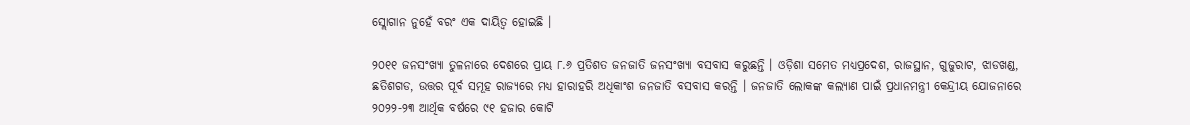ସ୍ଲୋଗାନ ନୁହେଁ ବରଂ ଏକ ଦାୟିତ୍ୱ ହୋଇଛି ।

୨୦୧୧ ଜନସଂଖ୍ୟା ତୁଳନାରେ ଦେଶରେ ପ୍ରାୟ ୮.୬ ପ୍ରତିଶତ ଜନଜାତି ଜନସଂଖ୍ୟା ବସବାସ କରୁଛନ୍ତି । ଓଡ଼ିଶା ସମେତ ମଧ୍ୟପ୍ରଦେଶ, ରାଜସ୍ଥାନ, ଗୁଜୁରାଟ, ଝାଡଖଣ୍ଡ, ଛତିଶଗଡ, ଉତ୍ତର ପୂର୍ବ ସମୂହ ରାଜ୍ୟରେ ମଧ୍ୟ ହାରାହରି ଅଧିକାଂଶ ଜନଜାତି ବସବାସ କରନ୍ତି । ଜନଜାତି ଲୋକଙ୍କ କଲ୍ୟାଣ ପାଇଁ ପ୍ରଧାନମନ୍ତ୍ରୀ କେନ୍ଦ୍ରୀୟ ଯୋଜନାରେ ୨୦୨୨-୨୩ ଆର୍ଥିକ ବର୍ଷରେ ୯୧ ହଜାର କୋଟି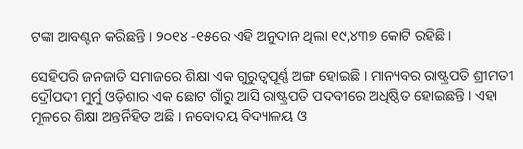ଟଙ୍କା ଆବଣ୍ଟନ କରିଛନ୍ତି । ୨୦୧୪ -୧୫ରେ ଏହି ଅନୁଦାନ ଥିଲା ୧୯,୪୩୭ କୋଟି ରହିଛି।

ସେହିପରି ଜନଜାତି ସମାଜରେ ଶିକ୍ଷା ଏକ ଗୁରୁତ୍ୱପୂର୍ଣ୍ଣ ଅଙ୍ଗ ହୋଇଛି । ମାନ୍ୟବର ରାଷ୍ଟ୍ରପତି ଶ୍ରୀମତୀ ଦ୍ରୌପଦୀ ମୁର୍ମୁ ଓଡ଼ିଶାର ଏକ ଛୋଟ ଗାଁରୁ ଆସି ରାଷ୍ଟ୍ରପତି ପଦବୀରେ ଅଧିଷ୍ଠିତ ହୋଇଛନ୍ତି । ଏହା ମୂଳରେ ଶିକ୍ଷା ଅନ୍ତର୍ନିହିତ ଅଛି । ନବୋଦୟ ବିଦ୍ୟାଳୟ ଓ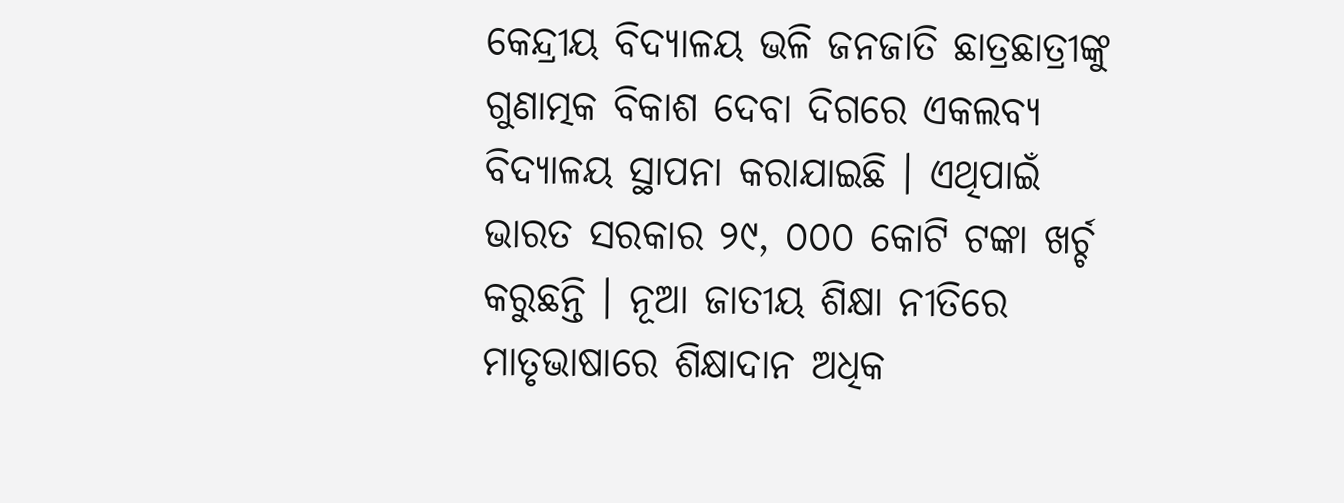କେନ୍ଦ୍ରୀୟ ବିଦ୍ୟାଳୟ ଭଳି ଜନଜାତି ଛାତ୍ରଛାତ୍ରୀଙ୍କୁ ଗୁଣାତ୍ମକ ବିକାଶ ଦେବା ଦିଗରେ ଏକଲବ୍ୟ ବିଦ୍ୟାଳୟ ସ୍ଥାପନା କରାଯାଇଛି । ଏଥିପାଇଁ ଭାରତ ସରକାର ୨୯, ୦୦୦ କୋଟି ଟଙ୍କା ଖର୍ଚ୍ଚ କରୁଛନ୍ତି । ନୂଆ ଜାତୀୟ ଶିକ୍ଷା ନୀତିରେ ମାତୃଭାଷାରେ ଶିକ୍ଷାଦାନ ଅଧିକ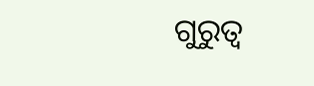ଗୁରୁତ୍ୱ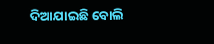ଦିଆଯାଇଛି ବୋଲି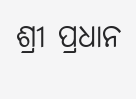ଶ୍ରୀ ପ୍ରଧାନ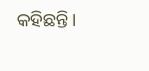କହିଛନ୍ତି।